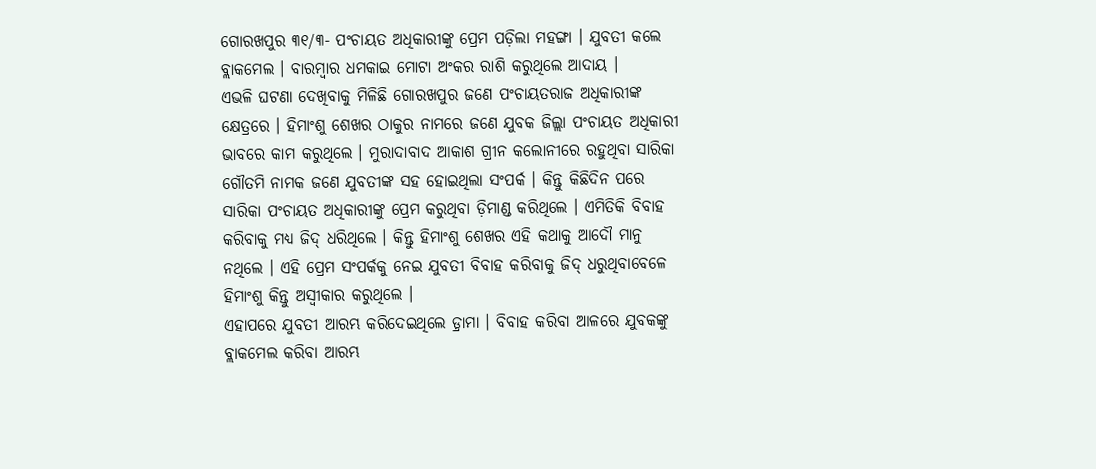ଗୋରଖପୁର ୩୧/୩- ପଂଚାୟତ ଅଧିକାରୀଙ୍କୁ ପ୍ରେମ ପଡ଼ିଲା ମହଙ୍ଗା । ଯୁବତୀ କଲେ ବ୍ଲାକମେଲ । ବାରମ୍ବାର ଧମକାଇ ମୋଟା ଅଂକର ରାଶି କରୁଥିଲେ ଆଦାୟ ।
ଏଭଳି ଘଟଣା ଦେଖିବାକୁ ମିଳିଛି ଗୋରଖପୁର ଜଣେ ପଂଚାୟତରାଜ ଅଧିକାରୀଙ୍କ କ୍ଷେତ୍ରରେ । ହିମାଂଶୁ ଶେଖର ଠାକୁର ନାମରେ ଜଣେ ଯୁବକ ଜିଲ୍ଲା ପଂଚାୟତ ଅଧିକାରୀ ଭାବରେ କାମ କରୁଥିଲେ । ମୁରାଦାବାଦ ଆକାଶ ଗ୍ରୀନ କଲୋନୀରେ ରହୁଥିବା ସାରିକା ଗୌତମି ନାମକ ଜଣେ ଯୁବତୀଙ୍କ ସହ ହୋଇଥିଲା ସଂପର୍କ । କିନ୍ତୁ କିଛିଦିନ ପରେ ସାରିକା ପଂଚାୟତ ଅଧିକାରୀଙ୍କୁ ପ୍ରେମ କରୁଥିବା ଡ଼ିମାଣ୍ଡ କରିଥିଲେ । ଏମିତିକି ବିବାହ କରିବାକୁ ମଧ୍ୟ ଜିଦ୍ ଧରିଥିଲେ । କିନ୍ତୁ ହିମାଂଶୁ ଶେଖର ଏହି କଥାକୁ ଆଦୌ ମାନୁ ନଥିଲେ । ଏହି ପ୍ରେମ ସଂପର୍କକୁ ନେଇ ଯୁବତୀ ବିବାହ କରିବାକୁ ଜିଦ୍ ଧରୁଥିବାବେଳେ ହିମାଂଶୁ କିନ୍ତୁ ଅସ୍ଵୀକାର କରୁଥିଲେ ।
ଏହାପରେ ଯୁବତୀ ଆରମ୍ଭ କରିଦେଇଥିଲେ ଡ଼୍ରାମା । ବିବାହ କରିବା ଆଳରେ ଯୁବକଙ୍କୁ ବ୍ଲାକମେଲ କରିବା ଆରମ୍ଭ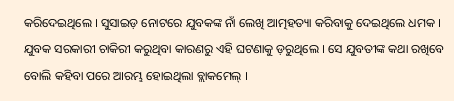କରିଦେଇଥିଲେ । ସୁସାଇଡ଼ ନୋଟରେ ଯୁବକଙ୍କ ନାଁ ଲେଖି ଆତ୍ମହତ୍ୟା କରିବାକୁ ଦେଇଥିଲେ ଧମକ । ଯୁବକ ସରକାରୀ ଚାକିରୀ କରୁଥିବା କାରଣରୁ ଏହି ଘଟଣାକୁ ଡ଼ରୁଥିଲେ । ସେ ଯୁବତୀଙ୍କ କଥା ରଖିବେ ବୋଲି କହିବା ପରେ ଆରମ୍ଭ ହୋଇଥିଲା ବ୍ଲାକମେଲ୍ ।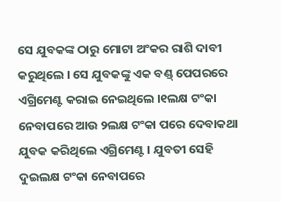ସେ ଯୁବକଙ୍କ ଠାରୁ ମୋଟା ଅଂକର ରାଶି ଦାବୀ କରୁଥିଲେ । ସେ ଯୁବକଙ୍କୁ ଏକ ବଣ୍ଡ୍ ପେପରରେ ଏଗ୍ରିମେଣ୍ଟ କରାଇ ନେଇଥିଲେ ।୧ଲକ୍ଷ ଟଂକା ନେବାପରେ ଆଉ ୨ଲକ୍ଷ ଟଂକା ପରେ ଦେବାକଥା ଯୁବକ କରିଥିଲେ ଏଗ୍ରିମେଣ୍ଟ । ଯୁବତୀ ସେହି ଦୁଇଲକ୍ଷ ଟଂକା ନେବାପରେ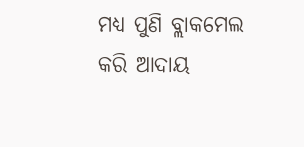ମଧ୍ୟ ପୁଣି ବ୍ଲାକମେଲ କରି ଆଦାୟ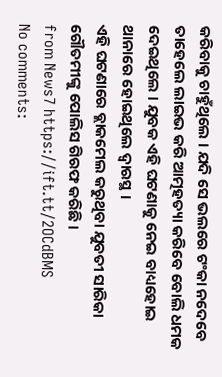କରିବାକୁ ଚାହୁଁଥିଲେ । ଯଦି ସେ ଭଲରେ ଟଂକା ନଦେବେ ତାହେଲେ ଲାଇଭ କରି ଆତ୍ମହତ୍ୟା କରିବେ ବୋଲି ଧମକ ଦେଇଥିଲେ । ଯୁବକ ଏହି ଘଟଣାକୁ ନେଇ ବାଧ୍ୟହୋଇ ଥାନାରେ ହୋଇଥିଲେ ଦ୍ଵାରସ୍ଥ ।
ଏହି ଘଟଣାରେ ବ୍ଲାକମେଲ କରୁଥିବା ଯୁବତୀ ସାରିକା ଗୌତମୀଙ୍କୁ ପୋଲିସ ଗିରଫ କରିଛି ।
from News7 https://ift.tt/2OCdBMS
No comments: